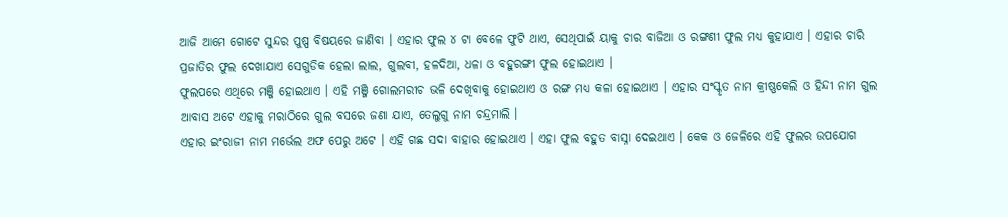ଆଜି ଆମେ ଗୋଟେ ସୁନ୍ଦର ପୁଷ୍ପ ବିଷୟରେ ଜାଣିବା । ଏହାର ଫୁଲ ୪ ଟା ବେଳେ ଫୁଟି ଥାଏ, ସେଥିପାଇଁ ୟାକୁ ଚାର ବାଜିଆ ଓ ରଙ୍ଗଣୀ ଫୁଲ ମଧ୍ୟ କୁହାଯାଏ । ଏହାର ଚାରି ପ୍ରଜାତିର ଫୁଲ ଦେଖାଯାଏ ସେଗୁଡିକ ହେଲା ଲାଲ, ଗୁଲବୀ, ହଳଦିଆ, ଧଳା ଓ ବହୁରଙ୍ଗୀ ଫୁଲ ହୋଇଥାଏ ।
ଫୁଲପରେ ଏଥିରେ ମଞ୍ଜି ହୋଇଥାଏ । ଏହି ମଞ୍ଜି ଗୋଲମରୀଚ ଭଳି ଦେଖିବାକୁ ହୋଇଥାଏ ଓ ରଙ୍ଗ ମଧ୍ୟ କଳା ହୋଇଥାଏ । ଏହାର ସଂସ୍କୃତ ନାମ କ୍ରୀଷ୍ଣକେଲି ଓ ହିନ୍ଦୀ ନାମ ଗୁଲ ଆବାସ ଅଟେ ଏହାକୁ ମରାଠିରେ ଗୁଲ ବସରେ ଜଣା ଯାଏ, ତେଲୁଗୁ ନାମ ଚନ୍ଦ୍ରମାଲି ।
ଏହାର ଇଂରାଜୀ ନାମ ମର୍ଭେଲ ଅଫ ପେରୁ ଅଟେ । ଏହି ଗଛ ସଦା ବାହାର ହୋଇଥାଏ । ଏହା ଫୁଲ ବହୁତ ବାସ୍ନା ଦେଇଥାଏ । କେକ ଓ ଜେଳିରେ ଏହି ଫୁଲର ଉପଯୋଗ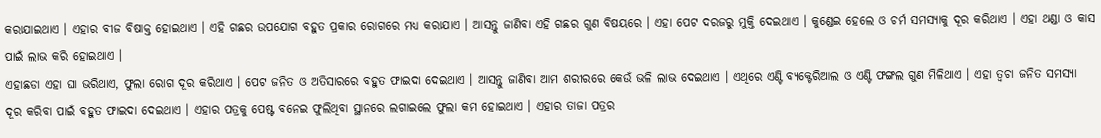କରାଯାଇଥାଏ । ଏହାର ବୀଜ ବିଷାକ୍ତ ହୋଇଥାଏ । ଏହି ଗଛର ଉପଯୋଗ ବହୁତ ପ୍ରକାର ରୋଗରେ ମଧ୍ୟ କରାଯାଏ । ଆସନ୍ତୁ ଜାଣିବା ଏହି ଗଛର ଗୁଣ ବିଷୟରେ । ଏହା ପେଟ ଦରଜରୁ ମୁକ୍ତି ଦେଇଥାଏ । କୁଣ୍ଡେଇ ହେଲେ ଓ ଚର୍ମ ସମସ୍ୟାକୁ ଦୂର କରିଥାଏ । ଏହା ଥଣ୍ଡା ଓ କାସ ପାଇଁ ଲାଭ କରି ହୋଇଥାଏ ।
ଏହାଛଡା ଏହା ଘା ଭରିଥାଏ, ଫୁଲା ରୋଗ ଦୂର କରିଥାଏ । ପେଟ ଜନିତ ଓ ଅତିସାରରେ ବହୁତ ଫାଇଦା ଦେଇଥାଏ । ଆସନ୍ତୁ ଜାଣିବା ଆମ ଶରୀରରେ କେଉଁ ଭଳି ଲାଭ ଦେଇଥାଏ । ଏଥିରେ ଏଣ୍ଟି ବ୍ୟକ୍ଟେରିଆଲ ଓ ଏଣ୍ଟି ଫଙ୍ଗଲ ଗୁଣ ମିଳିଥାଏ । ଏହା ତ୍ଵଚା ଜନିତ ସମସ୍ୟା ଦୂର କରିବା ପାଇଁ ବହୁତ ଫାଇଦା ଦେଇଥାଏ । ଏହାର ପତ୍ରକୁ ପେଷ୍ଟ ବନେଇ ଫୁଲିଥିବା ସ୍ଥାନରେ ଲଗାଇଲେ ଫୁଲା କମ ହୋଇଥାଏ । ଏହାର ତାଜା ପତ୍ରର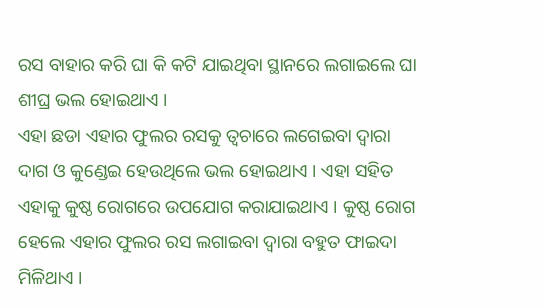ରସ ବାହାର କରି ଘା କି କଟି ଯାଇଥିବା ସ୍ଥାନରେ ଲଗାଇଲେ ଘା ଶୀଘ୍ର ଭଲ ହୋଇଥାଏ ।
ଏହା ଛଡା ଏହାର ଫୁଲର ରସକୁ ତ୍ଵଚାରେ ଲଗେଇବା ଦ୍ଵାରା ଦାଗ ଓ କୁଣ୍ଡେଇ ହେଉଥିଲେ ଭଲ ହୋଇଥାଏ । ଏହା ସହିତ ଏହାକୁ କୁଷ୍ଠ ରୋଗରେ ଉପଯୋଗ କରାଯାଇଥାଏ । କୁଷ୍ଠ ରୋଗ ହେଲେ ଏହାର ଫୁଲର ରସ ଲଗାଇବା ଦ୍ଵାରା ବହୁତ ଫାଇଦା ମିଳିଥାଏ ।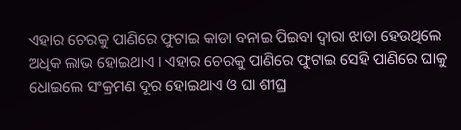ଏହାର ଚେରକୁ ପାଣିରେ ଫୁଟାଇ କାଡା ବନାଇ ପିଇବା ଦ୍ଵାରା ଝାଡା ହେଉଥିଲେ ଅଧିକ ଲାଭ ହୋଇଥାଏ । ଏହାର ଚେରକୁ ପାଣିରେ ଫୁଟାଇ ସେହି ପାଣିରେ ଘାକୁ ଧୋଇଲେ ସଂକ୍ରମଣ ଦୂର ହୋଇଥାଏ ଓ ଘା ଶୀଘ୍ର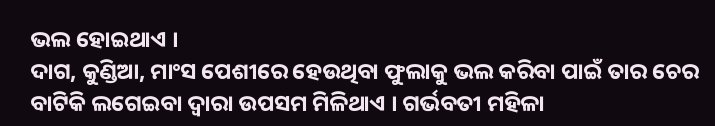ଭଲ ହୋଇଥାଏ ।
ଦାଗ, କୁଣ୍ଡିଆ, ମାଂସ ପେଶୀରେ ହେଉଥିବା ଫୁଲାକୁ ଭଲ କରିବା ପାଇଁ ତାର ଚେର ବାଟିକି ଲଗେଇବା ଦ୍ଵାରା ଉପସମ ମିଳିଥାଏ । ଗର୍ଭବତୀ ମହିଳା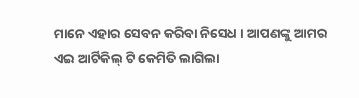ମାନେ ଏହାର ସେବନ କରିବା ନିସେଧ । ଆପଣଙ୍କୁ ଆମର ଏଇ ଆର୍ଟିକିଲ୍ ଟି କେମିତି ଲାଗିଲା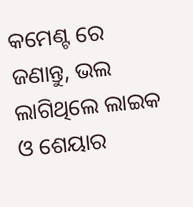କମେଣ୍ଟ ରେ ଜଣାନ୍ତୁ, ଭଲ ଲାଗିଥିଲେ ଲାଇକ ଓ ଶେୟାର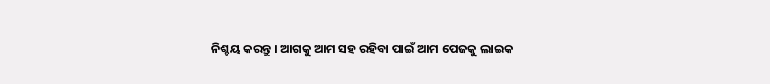ନିଶ୍ଚୟ କରନ୍ତୁ । ଆଗକୁ ଆମ ସହ ରହିବା ପାଇଁ ଆମ ପେଜକୁ ଲାଇକ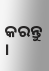କରନ୍ତୁ ।